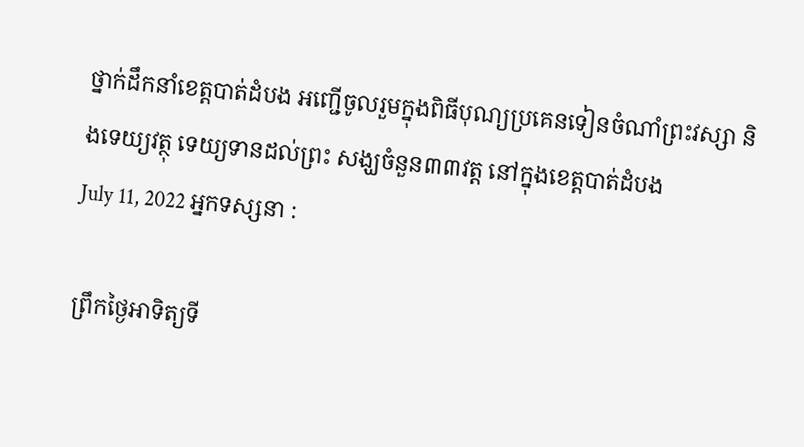ថ្នាក់ដឹកនាំខេត្តបាត់ដំបង អញ្ជើចូលរួមក្នុងពិធីបុណ្យប្រគេនទៀនចំណាំព្រះវស្សា និងទេយ្យវត្ថុ ទេយ្យទានដល់ព្រះ សង្ឃចំនួន៣៣វត្ត នៅក្នុងខេត្តបាត់ដំបង
July 11, 2022 អ្នកទស្សនា :

ព្រឹកថ្ងៃអាទិត្យទី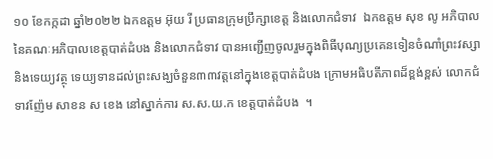១០ ខែកក្កដា ឆ្នាំ២០២២ ឯកឧត្តម អ៊ុយ រី ប្រធានក្រុមប្រឹក្សាខេត្ត និងលោកជំទាវ  ឯកឧត្តម សុខ លូ អភិបាល នៃគណៈអភិបាលខេត្តបាត់ដំបង និងលោកជំទាវ បានអញ្ជើញចូលរួមក្នុងពិធីបុណ្យប្រគេនទៀនចំណាំព្រះវស្សានិងទេយ្យវត្ថុ ទេយ្យទានដល់ព្រះសង្ឃចំនួន៣៣វត្តនៅក្នុងខេត្តបាត់ដំបង ក្រោមអធិបតីភាពដ៏ខ្ពង់ខ្ពស់ លោកជំទាវញ៉ែម សាខន ស ខេង នៅស្នាក់ការ ស.ស.យ.ក ខេត្តបាត់ដំបង  ។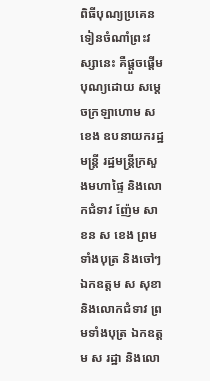ពិធីបុណ្យប្រគេនទៀនចំណាំព្រះវស្សានេះ គឺផ្តួចផ្តើមបុណ្យដោយ សម្តេចក្រឡាហោម ស ខេង ឧបនាយករដ្ឋមន្ត្រី រដ្ឋមន្ត្រីក្រសួងមហាផ្ទៃ និងលោកជំទាវ ញ៉ែម សាខន ស ខេង ព្រមទាំងបុត្រ និងចៅៗឯកឧត្តម ស សុខា និងលោកជំទាវ ព្រមទាំងបុត្រ ឯកឧត្តម ស រដ្ឋា និងលោ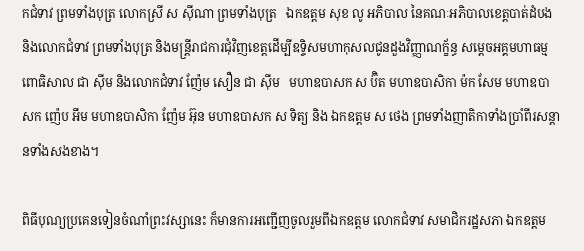កជំទាវ ព្រមទាំងបុត្រ លោកស្រី ស ស៊ីណា ព្រមទាំងបុត្រ   ឯកឧត្តម សុខ លូ អភិបាល នៃគណៈអភិបាលខេត្តបាត់ដំបង និងលោកជំទាវ ព្រមទាំងបុត្រ និងមន្ត្រីរាជការជុំវិញខេត្តដើម្បីឧទ្ទិសមហាកុសលជូនដួងវិញ្ញាណក្ខ័ន្ធ សម្តេចអគ្គមហាធម្មពោធិសាល ជា ស៊ីម និងលោកជំទាវ ញ៉ែម សឿន ជា ស៊ីម   មហាឧបាសក ស ប៊ិត មហាឧបាសិកា ម៉ក សែម មហាឧបាសក ញ៉េប អឹម មហាឧបាសិកា ញ៉ែម អ៊ុន មហាឧបាសក ស ទិត្យ និង ឯកឧត្តម ស ថេង ព្រមទាំងញាតិកាទាំងប្រាំពីរសន្តានទាំងសងខាង។

ពិធីបុណ្យប្រគេនទៀនចំណាំព្រះវស្សានេះ ក៏មានការអញ្ជើញចូលរួមពីឯកឧត្តម លោកជំទាវ សមាជិករដ្ឋសភា ឯកឧត្តម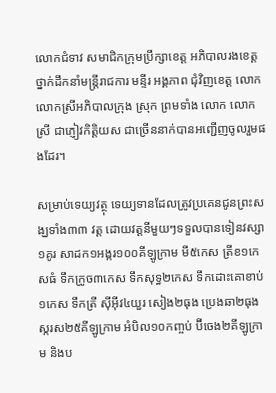លោកជំទាវ សមាជិកក្រុមប្រឹក្សាខេត្ត អភិបាលរងខេត្តថ្នាក់ដឹកនាំមន្ត្រីរាជការ មន្ទីរ អង្គភាព ជុំវិញខេត្ត លោក លោកស្រីអភិបាលក្រុង ស្រុក ព្រមទាំង លោក លោកស្រី ជាភ្ញៀវកិត្តិយស ជាច្រើននាក់បានអញ្ជើញចូលរួមផងដែរ។

សម្រាប់ទេយ្យវត្ថុ ទេយ្យទានដែលត្រូវប្រគេនជូនព្រះសង្ឃទាំង៣៣ វត្ត ដោយវត្តនីមួយៗទទួលបានទៀនវស្សា១គូរ សាដក១អង្ករ១០០គីឡូក្រាម មី៥កេស ត្រីខ១កេសធំ ទឹកក្រូច៣កេស ទឹកសុទ្ធ២កេស ទឹកដោះគោខាប់១កេស ទឹកត្រី ស៊ីអ៊ីវ៤យួរ សៀង២ធុង ប្រេងឆា២ធុង ស្ករស២៥គីឡូក្រាម អំបិល១០កញ្ចប់ ប៊ីចេង២គីឡូក្រាម និងប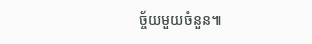ច្ច័យមួយចំនួន៕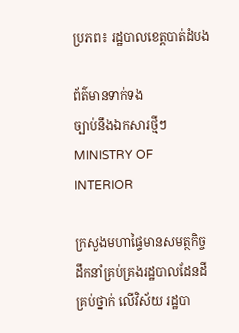ប្រភព៖ រដ្ឋបាលខេត្តបាត់ដំបង

ព័ត៌មានទាក់ទង
ច្បាប់នឹងឯកសារថ្មីៗ
MINISTRY OF INTERIOR

ក្រសួងមហាផ្ទៃមានសមត្ថកិច្ច ដឹកនាំគ្រប់គ្រងរដ្ឋបាលដែនដី គ្រប់ថ្នាក់ លើវិស័យ រដ្ឋបា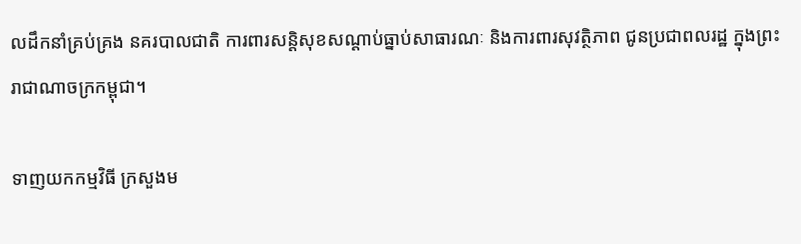លដឹកនាំគ្រប់គ្រង នគរបាលជាតិ ការពារសន្តិសុខសណ្តាប់ធ្នាប់សាធារណៈ និងការពារសុវត្ថិភាព ជូនប្រជាពលរដ្ឋ ក្នុងព្រះរាជាណាចក្រកម្ពុជា។

ទាញយកកម្មវិធី ក្រសួងម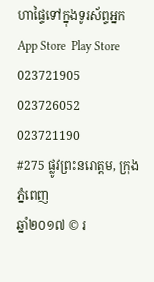ហាផ្ទៃទៅក្នុងទូរស័ព្ទអ្នក
App Store  Play Store
023721905 023726052 023721190
#275 ផ្លូវព្រះនរោត្តម, ក្រុងភ្នំពេញ
ឆ្នាំ២០១៧ © រ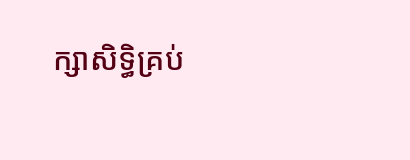ក្សាសិទ្ធិគ្រប់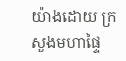យ៉ាងដោយ ក្រសួងមហាផ្ទៃ